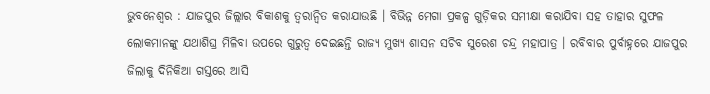ଭୁବନେଶ୍ୱର : ଯାଜପୁର ଜିଲ୍ଲାର ବିକାଶକୁ ତ୍ୱରାନ୍ୱିତ କରାଯାଉଛି । ବିଭିନ୍ନ ମେଗା ପ୍ରକଳ୍ପ ଗୁଡ଼ିକର ସମୀକ୍ଷା କରାଯିବା ସହ ତାହାର ସୁଫଳ ଲୋକମାନଙ୍କୁ ଯଥାଶିଘ୍ର ମିଳିବା ଉପରେ ଗୁରୁତ୍ୱ ଦେଇଛନ୍ତି ରାଜ୍ୟ ମୁଖ୍ୟ ଶାସନ ସଚିବ ସୁରେଶ ଚନ୍ଦ୍ର ମହାପାତ୍ର । ରବିବାର ପୁର୍ବାହ୍ନରେ ଯାଜପୁର ଜିଲାକୁ ଦିନିକିଆ ଗସ୍ତରେ ଆସି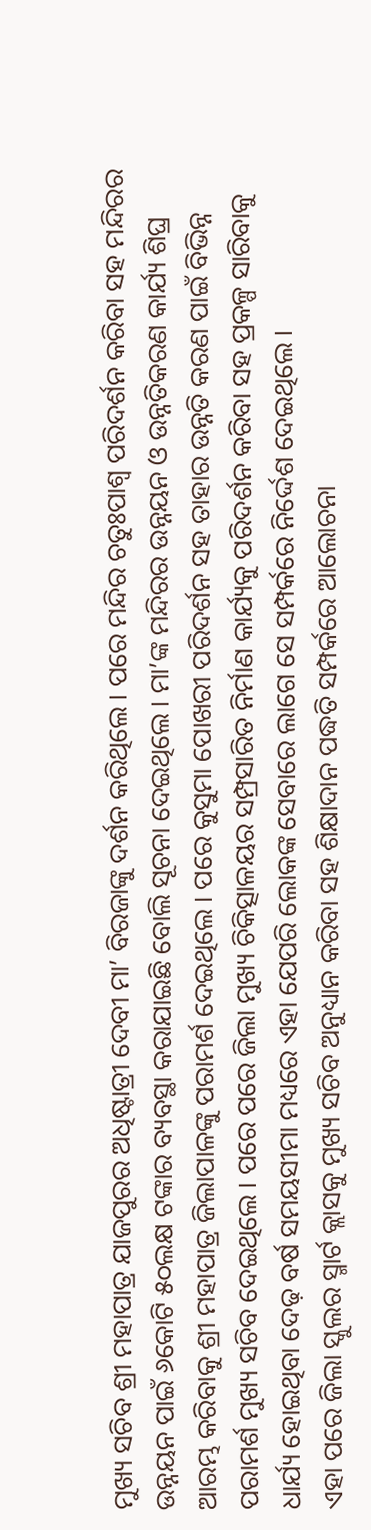ମୁଖ୍ୟ ସଚିବ ଶ୍ରୀ ମହାପାତ୍ର ଯାଜପୁରର ଅଧିଷ୍ଟାତ୍ରୀ ଦେବୀ ମା’ ବିରଜାଙ୍କୁ ଦର୍ଶନ କରିଥିଲେ । ପରେ ମନ୍ଦିର ଚତୁଃପାଶ୍ୱ ପରିଦର୍ଶନ କରିବା ସହ ମନ୍ଦିରର ଉନ୍ନୟନ ପାଇଁ ୬କୋଟି ୫୦ଲକ୍ଷ ଟଙ୍କାର ବ୍ୟବସ୍ଥା କରାଯାଇଛି ବୋଲି ସୂଚନା ଦେଇଥିଲେ । ମା’ଙ୍କ ମନ୍ଦିରର ଉନ୍ନୟନ ଓ ଉନ୍ନତିକରଣ କାର୍ଯ୍ୟ ଶିଘ୍ର ଆରମ୍ଭ କରିବାକୁ ଶ୍ରୀ ମହାପାତ୍ର ଜିଲାପାଳଙ୍କୁ ପରାମର୍ଶ ଦେଇଥିଲେ । ପରେ କୁସୁମା ପୋଖରୀ ପରିଦର୍ଶନ ସହ ତାହାର ଉନ୍ନତି କରଣ ପାଇଁ ବିଭିନ୍ନ ପରାମର୍ଶ ମୁଖ୍ୟ ସଚିବ ଦେଇଥିଲେ । ପରେ ପରେ ଜିଲା ମୁଖ୍ୟ ଚିକିତ୍ସାଳୟର ସମ୍ପ୍ରସାରିତ ନିର୍ମାଣ କାର୍ଯ୍ୟକୁ ପରିଦର୍ଶନ କରିବା ସହ ପ୍ରକଳ୍ପ ସାରିବାକୁ ଧାର୍ଯ୍ୟ ହୋଇଥିବା ଦେଢ଼ ବର୍ଷ ସମୟସୀମା ମଧ୍ୟରେ ଏହା ଯେପରି ଲୋକଙ୍କ ସେବାରେ ଲାଗେ ସେ ସମ୍ପର୍କରେ ନିର୍ଦ୍ଦେଶ ଦେଇଥିଲେ ।
ଏହା ପରେ ଜିଲା ସ୍କୁଲର ସ୍ମାର୍ଟ କ୍ଲାସକୁ ମୁଖ୍ୟ ସଚିବ ଅନୁଧ୍ୟାନ କରିବା ସହ ଶିକ୍ଷାଦାନ ପଦ୍ଧତି ସମ୍ପର୍କରେ ଆଲୋଚନା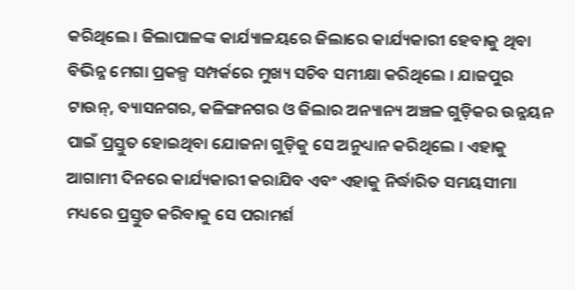କରିଥିଲେ । ଜିଲାପାଳଙ୍କ କାର୍ଯ୍ୟାଳୟରେ ଜିଲାରେ କାର୍ଯ୍ୟକାରୀ ହେବାକୁ ଥିବା ବିଭିନ୍ନ ମେଗା ପ୍ରକଳ୍ପ ସମ୍ପର୍କରେ ମୁଖ୍ୟ ସଚିବ ସମୀକ୍ଷା କରିଥିଲେ । ଯାଜପୁର ଟାଉନ୍, ବ୍ୟାସନଗର, କଳିଙ୍ଗନଗର ଓ ଜିଲାର ଅନ୍ୟାନ୍ୟ ଅଞ୍ଚଳ ଗୁଡ଼ିକର ଉନ୍ନୟନ ପାଇଁ ପ୍ରସ୍ତୁତ ହୋଇଥିବା ଯୋଜନା ଗୁଡ଼ିକୁ ସେ ଅନୁଧ୍ୟାନ କରିଥିଲେ । ଏହାକୁ ଆଗାମୀ ଦିନରେ କାର୍ଯ୍ୟକାରୀ କରାଯିବ ଏବଂ ଏହାକୁ ନିର୍ଦ୍ଧାରିତ ସମୟସୀମା ମଧ୍ୟରେ ପ୍ରସ୍ତୁତ କରିବାକୁ ସେ ପରାମର୍ଶ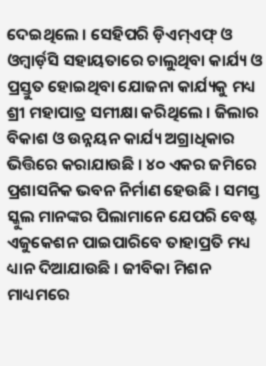ଦେଇଥିଲେ । ସେହିପରି ଡ଼ିଏମ୍ଏଫ୍ ଓ ଓମ୍ବାର୍ଡ଼ସି ସହାୟତାରେ ଚାଲୁଥିବା କାର୍ଯ୍ୟ ଓ ପ୍ରସ୍ତୁତ ହୋଇଥିବା ଯୋଜନା କାର୍ଯ୍ୟକୁ ମଧ୍ୟ ଶ୍ରୀ ମହାପାତ୍ର ସମୀକ୍ଷା କରିଥିଲେ । ଜିଲାର ବିକାଶ ଓ ଉନ୍ନୟନ କାର୍ଯ୍ୟ ଅଗ୍ରାଧିକାର ଭିତ୍ତିରେ କରାଯାଉଛି । ୪୦ ଏକର ଜମିରେ ପ୍ରଶାସନିକ ଭବନ ନିର୍ମାଣ ହେଉଛି । ସମସ୍ତ ସ୍କୁଲ ମାନଙ୍କର ପିଲାମାନେ ଯେପରି ବେଷ୍ଟ ଏଜୁକେଶନ ପାଇପାରିବେ ତାହାପ୍ରତି ମଧ୍ୟ ଧ୍ୟାନ ଦିଆଯାଉଛି । ଜୀବିକା ମିଶନ ମାଧ୍ୟମରେ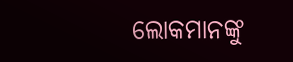ଲୋକମାନଙ୍କୁ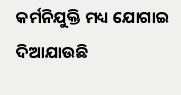କର୍ମନିଯୁକ୍ତି ମଧ୍ୟ ଯୋଗାଇ ଦିଆଯାଉଛି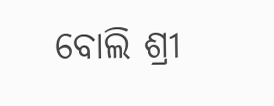ବୋଲି ଶ୍ରୀ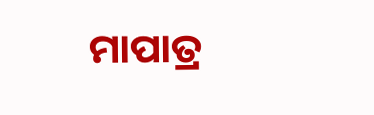ମାପାତ୍ର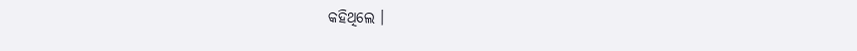କହିଥିଲେ ।